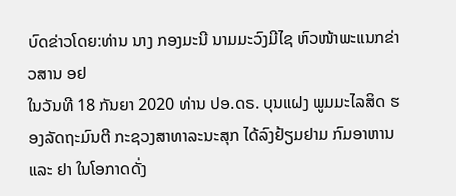ບົດຂ່າວໂດຍ:ທ່ານ ນາງ ກອງມະນີ ນາມມະວົງມີໄຊ ຫົວໜ້າພະແນກຂ່າວສານ ອຢ
ໃນວັນທີ 18 ກັນຍາ 2020 ທ່ານ ປອ.ດຣ. ບຸນແຝງ ພູມມະໄລສິດ ຮອງລັດຖະມົນຕີ ກະຊວງສາທາລະນະສຸກ ໄດ້ລົງຢ້ຽມຢາມ ກົມອາຫານ ແລະ ຢາ ໃນໂອກາດດັ່ງ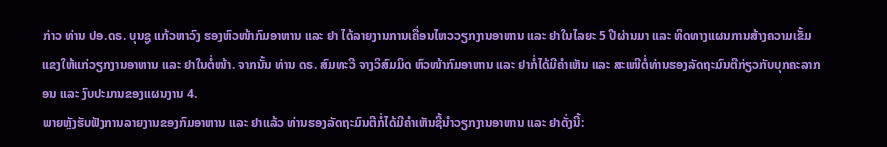ກ່າວ ທ່ານ ປອ.ດຣ. ບຸນຊູ ແກ້ວຫາວົງ ຮອງຫົວໜ້າກົມອາຫານ ແລະ ຢາ ໄດ້ລາຍງານການເຄື່ອນໄຫວວຽກງານອາຫານ ແລະ ຢາໃນໄລຍະ 5 ປີຜ່ານມາ ແລະ ທິດທາງແຜນການສ້າງຄວາມເຂັ້ມແຂງໃຫ້ແກ່ວຽກງານອາຫານ ແລະ ຢາໃນຕໍ່ໜ້າ. ຈາກນັ້ນ ທ່ານ ດຣ. ສົມທະວີ ຈາງວິສົມມິດ ຫົວໜ້າກົມອາຫານ ແລະ ຢາກໍ່ໄດ້ມີຄຳເຫັນ ແລະ ສະເໜີຕໍ່ທ່ານຮອງລັດຖະມົນຕີກ່ຽວກັບບຸກຄະລາກອນ ແລະ ງົບປະມານຂອງແຜນງານ 4.
ພາຍຫຼັງຮັບຟັງການລາຍງານຂອງກົມອາຫານ ແລະ ຢາແລ້ວ ທ່ານຮອງລັດຖະມົນຕີກໍ່ໄດ້ມີຄຳເຫັນຊີ້ນຳວຽກງານອາຫານ ແລະ ຢາດັ່ງນີ້: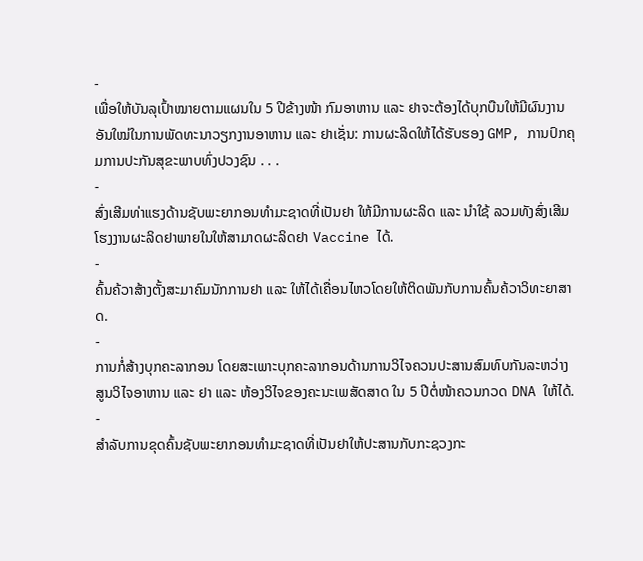-
ເພື່ອໃຫ້ບັນລຸເປົ້າໝາຍຕາມແຜນໃນ 5 ປີຂ້າງໜ້າ ກົມອາຫານ ແລະ ຢາຈະຕ້ອງໄດ້ບຸກບືນໃຫ້ມີຜົນງານອັນໃໝ່ໃນການພັດທະນາວຽກງານອາຫານ ແລະ ຢາເຊັ່ນ: ການຜະລິດໃຫ້ໄດ້ຮັບຮອງ GMP, ການປົກຄຸມການປະກັນສຸຂະພາບທົ່ງປວງຊົນ . . .
-
ສົ່ງເສີມທ່າແຮງດ້ານຊັບພະຍາກອນທຳມະຊາດທີ່ເປັນຢາ ໃຫ້ມີການຜະລິດ ແລະ ນຳໃຊ້ ລວມທັງສົ່ງເສີມໂຮງງານຜະລິດຢາພາຍໃນໃຫ້ສາມາດຜະລິດຢາ Vaccine ໄດ້.
-
ຄົ້ນຄ້ວາສ້າງຕັ້ງສະມາຄົມນັກການຢາ ແລະ ໃຫ້ໄດ້ເຄື່ອນໄຫວໂດຍໃຫ້ຕິດພັນກັບການຄົ້ນຄ້ວາວິທະຍາສາດ.
-
ການກໍ່ສ້າງບຸກຄະລາກອນ ໂດຍສະເພາະບຸກຄະລາກອນດ້ານການວິໄຈຄວນປະສານສົມທົບກັນລະຫວ່າງ ສູນວິໄຈອາຫານ ແລະ ຢາ ແລະ ຫ້ອງວິໄຈຂອງຄະນະເພສັດສາດ ໃນ 5 ປີຕໍ່ໜ້າຄວນກວດ DNA ໃຫ້ໄດ້.
-
ສຳລັບການຂຸດຄົ້ນຊັບພະຍາກອນທຳມະຊາດທີ່ເປັນຢາໃຫ້ປະສານກັບກະຊວງກະ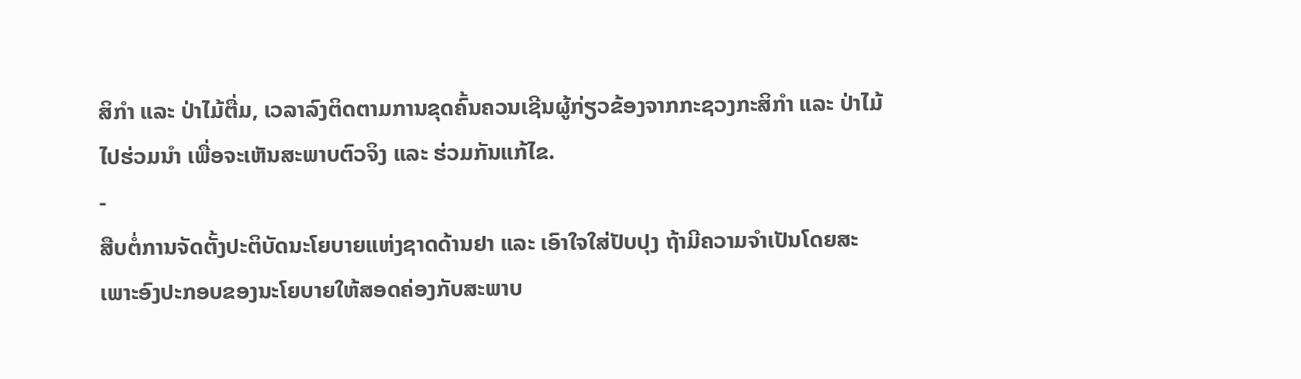ສິກຳ ແລະ ປ່າໄມ້ຕື່ມ, ເວລາລົງຕິດຕາມການຂຸດຄົ້ນຄວນເຊີນຜູ້ກ່ຽວຂ້ອງຈາກກະຊວງກະສິກຳ ແລະ ປ່າໄມ້ໄປຮ່ວມນຳ ເພື່ອຈະເຫັນສະພາບຕົວຈິງ ແລະ ຮ່ວມກັນແກ້ໄຂ.
-
ສືບຕໍ່ການຈັດຕັ້ງປະຕິບັດນະໂຍບາຍແຫ່ງຊາດດ້ານຢາ ແລະ ເອົາໃຈໃສ່ປັບປຸງ ຖ້າມີຄວາມຈຳເປັນໂດຍສະເພາະອົງປະກອບຂອງນະໂຍບາຍໃຫ້ສອດຄ່ອງກັບສະພາບ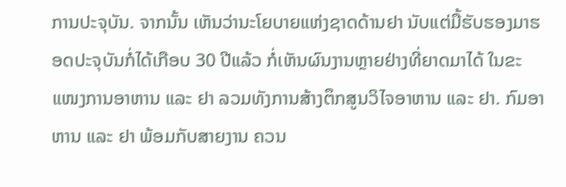ການປະຈຸບັນ. ຈາກນັ້ນ ເຫັນວ່ານະໂຍບາຍແຫ່ງຊາດດ້ານຢາ ນັບແຕ່ມື້ຮັບຮອງມາຮອດປະຈຸບັນກໍ່ໄດ້ເກືອບ 30 ປີແລ້ວ ກໍ່ເຫັນຜົນງານຫຼາຍຢ່າງທີ່ຍາດມາໄດ້ ໃນຂະແໜງການອາຫານ ແລະ ຢາ ລວມທັງການສ້າງຕຶກສູນວິໄຈອາຫານ ແລະ ຢາ. ກົມອາຫານ ແລະ ຢາ ພ້ອມກັບສາຍງານ ຄວນ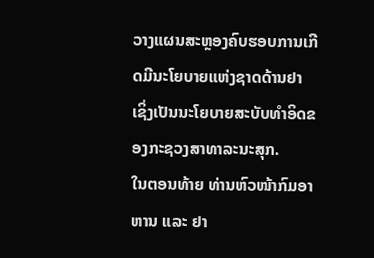ວາງແຜນສະຫຼອງຄົບຮອບການເກີດມີນະໂຍບາຍແຫ່ງຊາດດ້ານຢາ ເຊິ່ງເປັນນະໂຍບາຍສະບັບທຳອິດຂອງກະຊວງສາທາລະນະສຸກ.
ໃນຕອນທ້າຍ ທ່ານຫົວໜ້າກົມອາຫານ ແລະ ຢາ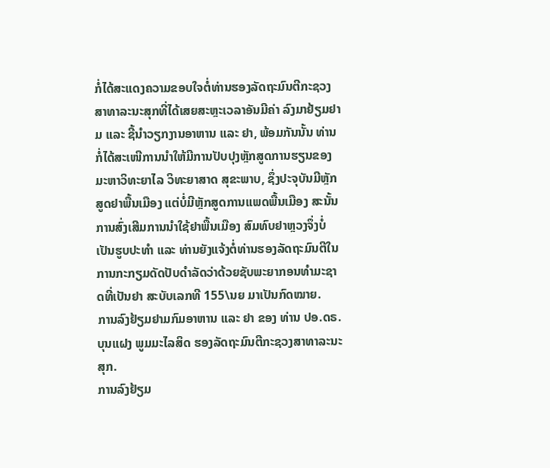ກໍ່ໄດ້ສະແດງຄວາມຂອບໃຈຕໍ່ທ່ານຮອງລັດຖະມົນຕີກະຊວງ
ສາທາລະນະສຸກທີ່ໄດ້ເສຍສະຫຼະເວລາອັນມີຄ່າ ລົງມາຢ້ຽມຢາມ ແລະ ຊີ້ນຳວຽກງານອາຫານ ແລະ ຢາ, ພ້ອມກັນນັ້ນ ທ່ານກໍ່ໄດ້ສະເໜີການນຳໃຫ້ມີການປັບປຸງຫຼັກສູດການຮຽນຂອງມະຫາວິທະຍາໄລ ວິທະຍາສາດ ສຸຂະພາບ, ຊຶ່ງປະຈຸບັນມີຫຼັກສູດຢາພື້ນເມືອງ ແຕ່ບໍ່ມີຫຼັກສູດການແພດພື້ນເມືອງ ສະນັ້ນ ການສົ່ງເສີມການນຳໃຊ້ຢາພື້ນເມືອງ ສົມທົບຢາຫຼວງຈຶ່ງບໍ່ເປັນຮູບປະທຳ ແລະ ທ່ານຍັງແຈ້ງຕໍ່ທ່ານຮອງລັດຖະມົນຕີໃນການກະກຽມດັດປັບດຳລັດວ່າດ້ວຍຊັບພະຍາກອນທຳມະຊາດທີ່ເປັນຢາ ສະບັບເລກທີ 155\ນຍ ມາເປັນກົດໝາຍ.
ການລົງຢ້ຽມຢາມກົມອາຫານ ແລະ ຢາ ຂອງ ທ່ານ ປອ.ດຣ. ບຸນແຝງ ພູມມະໄລສິດ ຮອງລັດຖະມົນຕີກະຊວງສາທາລະນະສຸກ.
ການລົງຢ້ຽມ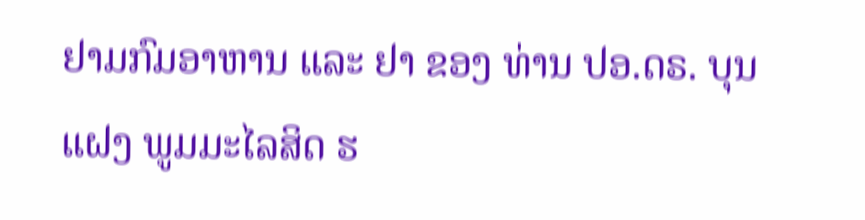ຢາມກົມອາຫານ ແລະ ຢາ ຂອງ ທ່ານ ປອ.ດຣ. ບຸນແຝງ ພູມມະໄລສິດ ຮ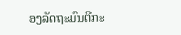ອງລັດຖະມົນຕີກະ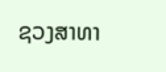ຊວງສາທາ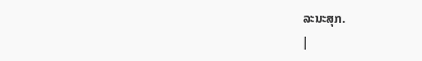ລະນະສຸກ.
|